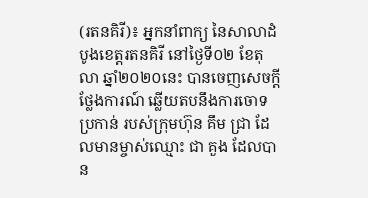(រតនគិរី)៖ អ្នកនាំពាក្យ នៃសាលាដំបូងខេត្តរតនគិរី នៅថ្ងៃទី០២ ខែតុលា ឆ្នាំ២០២០នេះ បានចេញសេចក្ដីថ្លែងការណ៍ ឆ្លើយតបនឹងការចោទប្រកាន់ របស់ក្រុមហ៊ុន គឹម ជ្រា ដែលមានម្ចាស់ឈ្មោះ ជា គួង ដែលបាន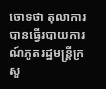ចោទថា តុលាការបានធ្វើរបាយការណ៍ភូតរដ្ឋមន្ដ្រីក្រសួ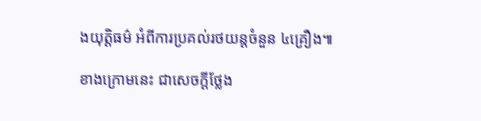ងយុត្ដិធម៌ អំពីការប្រគល់រថយន្ដចំនួន ៤គ្រឿង៕

ខាងក្រោមនេះ ជាសេចក្ដីថ្លែង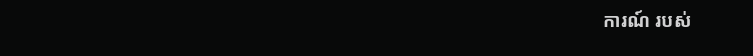ការណ៍ របស់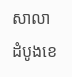សាលាដំបូងខេ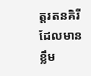ត្តរតនគិរី ដែលមានខ្លឹម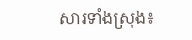សារទាំងស្រុង៖